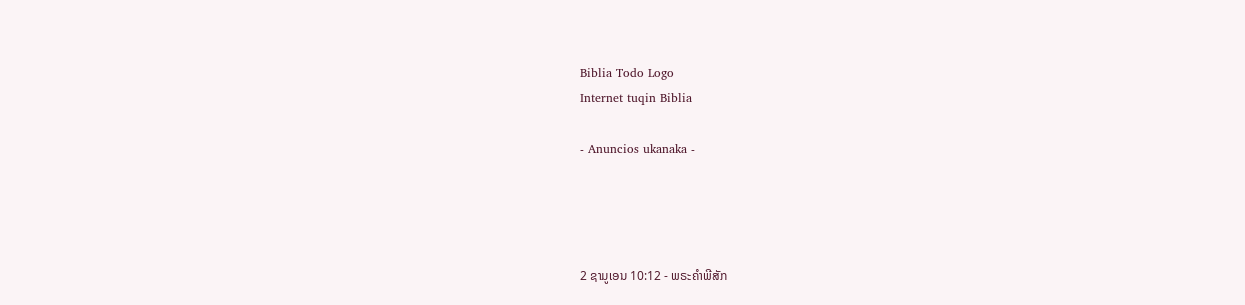Biblia Todo Logo
Internet tuqin Biblia

- Anuncios ukanaka -




2 ຊາມູເອນ 10:12 - ພຣະຄຳພີສັກ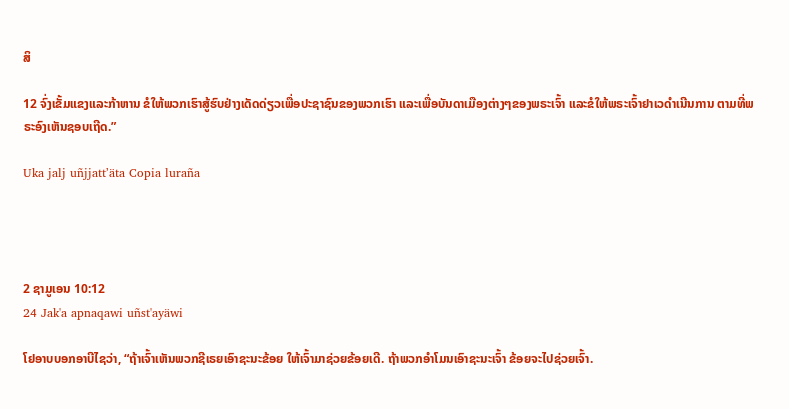ສິ

12 ຈົ່ງເຂັ້ມແຂງແລະກ້າຫານ ຂໍໃຫ້ພວກເຮົາສູ້ຮົບຢ່າງເດັດດ່ຽວເພື່ອປະຊາຊົນຂອງພວກເຮົາ ແລະເພື່ອບັນດາເມືອງຕ່າງໆຂອງພຣະເຈົ້າ ແລະຂໍໃຫ້ພຣະເຈົ້າຢາເວດຳເນີນການ ຕາມທີ່ພຣະອົງເຫັນຊອບເຖີດ.”

Uka jalj uñjjattʼäta Copia luraña




2 ຊາມູເອນ 10:12
24 Jak'a apnaqawi uñst'ayäwi

ໂຢອາບບອກອາບີໄຊວ່າ, “ຖ້າເຈົ້າເຫັນພວກຊີເຣຍເອົາຊະນະຂ້ອຍ ໃຫ້ເຈົ້າມາຊ່ວຍຂ້ອຍເດີ. ຖ້າພວກອຳໂມນເອົາຊະນະເຈົ້າ ຂ້ອຍຈະໄປຊ່ວຍເຈົ້າ.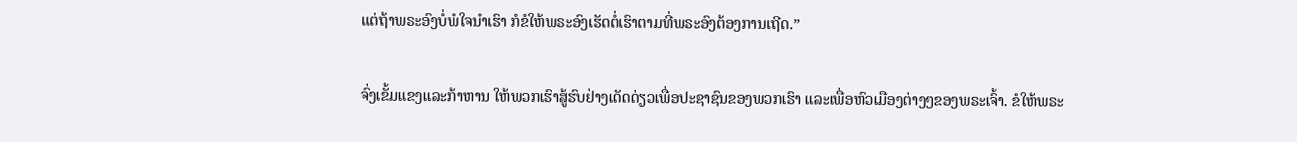ແຕ່ຖ້າພຣະອົງບໍ່ພໍໃຈນຳເຮົາ ກໍຂໍໃຫ້ພຣະອົງເຮັດຕໍ່ເຮົາຕາມທີ່ພຣະອົງຕ້ອງການເຖີດ.”


ຈົ່ງເຂັ້ມແຂງແລະກ້າຫານ ໃຫ້ພວກເຮົາສູ້ຮົບຢ່າງເດັດດ່ຽວເພື່ອປະຊາຊົນຂອງພວກເຮົາ ແລະເພື່ອຫົວເມືອງຕ່າງໆຂອງພຣະເຈົ້າ. ຂໍໃຫ້ພຣະ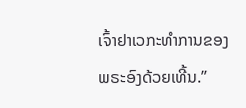ເຈົ້າຢາເວກະທຳການຂອງພຣະອົງດ້ວຍເທີ້ນ.”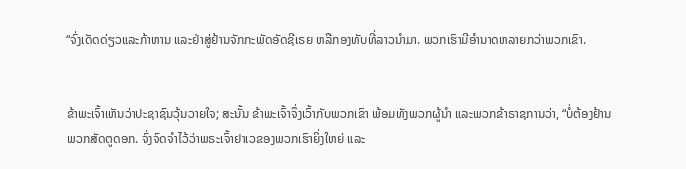“ຈົ່ງເດັດດ່ຽວແລະກ້າຫານ ແລະຢ່າສູ່ຢ້ານຈັກກະພັດອັດຊີເຣຍ ຫລືກອງທັບທີ່ລາວນຳມາ. ພວກເຮົາມີອຳນາດຫລາຍກວ່າພວກເຂົາ.


ຂ້າພະເຈົ້າເຫັນວ່າປະຊາຊົນວຸ້ນວາຍໃຈ; ສະນັ້ນ ຂ້າພະເຈົ້າຈຶ່ງເວົ້າກັບພວກເຂົາ ພ້ອມທັງພວກຜູ້ນຳ ແລະພວກຂ້າຣາຊການວ່າ, “ບໍ່ຕ້ອງຢ້ານພວກສັດຕູດອກ. ຈົ່ງຈົດຈຳໄວ້ວ່າພຣະເຈົ້າຢາເວຂອງພວກເຮົາຍິ່ງໃຫຍ່ ແລະ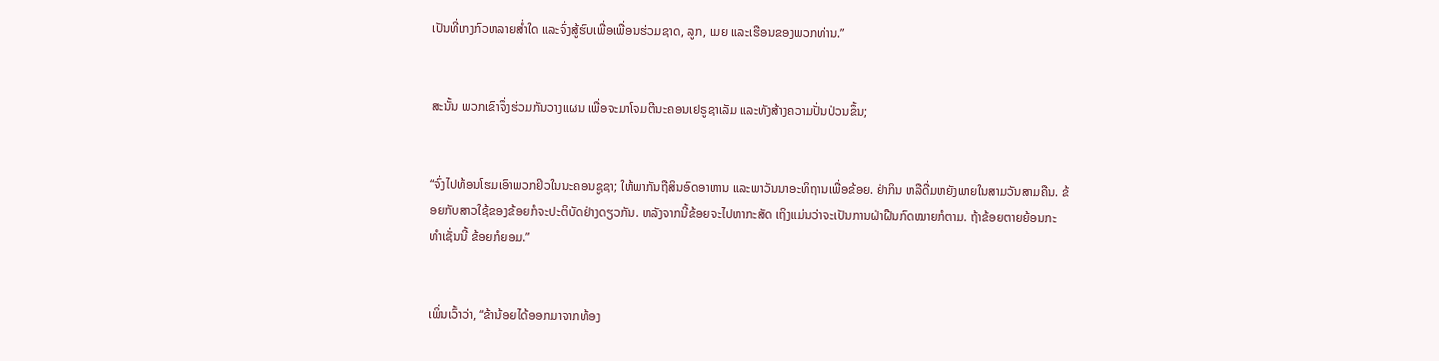ເປັນທີ່ເກງກົວຫລາຍສໍ່າໃດ ແລະຈົ່ງສູ້ຮົບເພື່ອເພື່ອນຮ່ວມຊາດ, ລູກ, ເມຍ ແລະເຮືອນຂອງພວກທ່ານ.”


ສະນັ້ນ ພວກເຂົາຈຶ່ງຮ່ວມກັນວາງແຜນ ເພື່ອຈະມາໂຈມຕີນະຄອນເຢຣູຊາເລັມ ແລະທັງສ້າງຄວາມປັ່ນປ່ວນຂຶ້ນ;


“ຈົ່ງໄປທ້ອນໂຮມເອົາພວກຢິວໃນນະຄອນຊູຊາ; ໃຫ້ພາກັນຖືສິນອົດອາຫານ ແລະພາວັນນາອະທິຖານເພື່ອຂ້ອຍ. ຢ່າກິນ ຫລືດື່ມຫຍັງພາຍໃນສາມວັນສາມຄືນ. ຂ້ອຍກັບສາວໃຊ້ຂອງຂ້ອຍກໍຈະປະຕິບັດຢ່າງດຽວກັນ. ຫລັງຈາກນີ້ຂ້ອຍຈະໄປຫາກະສັດ ເຖິງແມ່ນວ່າຈະເປັນການຝ່າຝືນກົດໝາຍກໍຕາມ. ຖ້າຂ້ອຍຕາຍຍ້ອນກະທຳເຊັ່ນນີ້ ຂ້ອຍກໍຍອມ.”


ເພິ່ນເວົ້າວ່າ, “ຂ້ານ້ອຍໄດ້ອອກມາຈາກທ້ອງ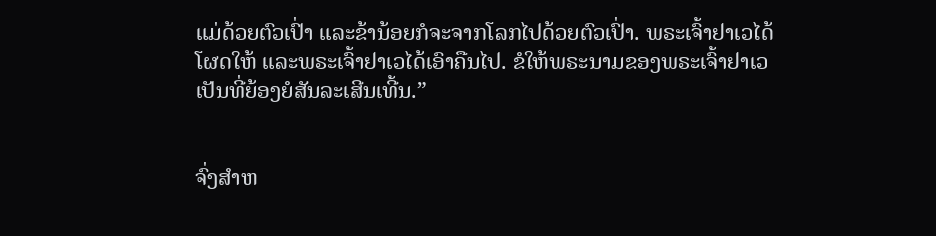ແມ່ດ້ວຍຕົວເປົ່າ ແລະຂ້ານ້ອຍກໍຈະຈາກໂລກໄປດ້ວຍຕົວເປົ່າ. ພຣະເຈົ້າຢາເວໄດ້ໂຜດໃຫ້ ແລະພຣະເຈົ້າຢາເວໄດ້ເອົາຄືນໄປ. ຂໍໃຫ້ພຣະນາມຂອງພຣະເຈົ້າຢາເວເປັນທີ່ຍ້ອງຍໍສັນລະເສີນເທີ້ນ.”


ຈົ່ງສຳຫ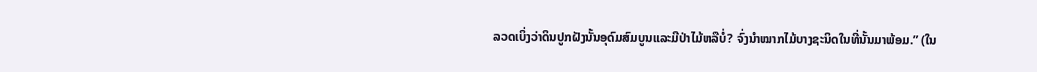ລວດເບິ່ງວ່າດິນປູກຝັງນັ້ນອຸດົມສົມບູນແລະມີປ່າໄມ້ຫລືບໍ່? ຈົ່ງນຳໝາກໄມ້ບາງຊະນິດໃນທີ່ນັ້ນມາພ້ອມ.” (ໃນ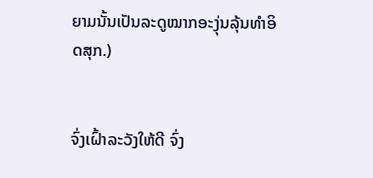ຍາມນັ້ນເປັນລະດູໝາກອະງຸ່ນລຸ້ນທຳອິດສຸກ.)


ຈົ່ງເຝົ້າລະວັງໃຫ້ດີ ຈົ່ງ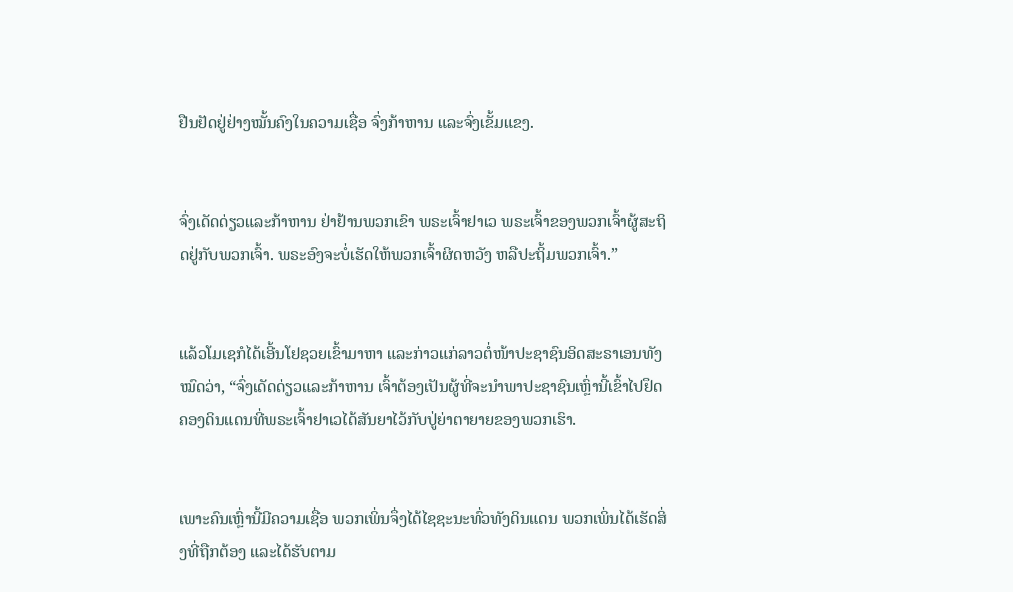ຢືນຢັດຢູ່ຢ່າງໝັ້ນຄົງໃນຄວາມເຊື່ອ ຈົ່ງກ້າຫານ ແລະຈົ່ງເຂັ້ມແຂງ.


ຈົ່ງເດັດດ່ຽວແລະກ້າຫານ ຢ່າຢ້ານພວກເຂົາ ພຣະເຈົ້າຢາເວ ພຣະເຈົ້າຂອງພວກເຈົ້າຜູ້ສະຖິດຢູ່ກັບພວກເຈົ້າ. ພຣະອົງຈະບໍ່ເຮັດໃຫ້ພວກເຈົ້າຜິດຫວັງ ຫລືປະຖິ້ມພວກເຈົ້າ.”


ແລ້ວໂມເຊກໍໄດ້ເອີ້ນໂຢຊວຍເຂົ້າມາຫາ ແລະກ່າວແກ່ລາວຕໍ່ໜ້າປະຊາຊົນອິດສະຣາເອນທັງໝົດວ່າ, “ຈົ່ງເດັດດ່ຽວແລະກ້າຫານ ເຈົ້າຕ້ອງເປັນຜູ້ທີ່ຈະນຳພາປະຊາຊົນເຫຼົ່ານີ້ເຂົ້າໄປຢຶດຄອງດິນແດນທີ່ພຣະເຈົ້າຢາເວໄດ້ສັນຍາໄວ້ກັບປູ່ຍ່າຕາຍາຍຂອງພວກເຮົາ.


ເພາະຄົນເຫຼົ່ານີ້ມີຄວາມເຊື່ອ ພວກເພິ່ນຈຶ່ງໄດ້ໄຊຊະນະທົ່ວທັງດິນແດນ ພວກເພິ່ນໄດ້ເຮັດສິ່ງທີ່ຖືກຕ້ອງ ແລະໄດ້ຮັບຕາມ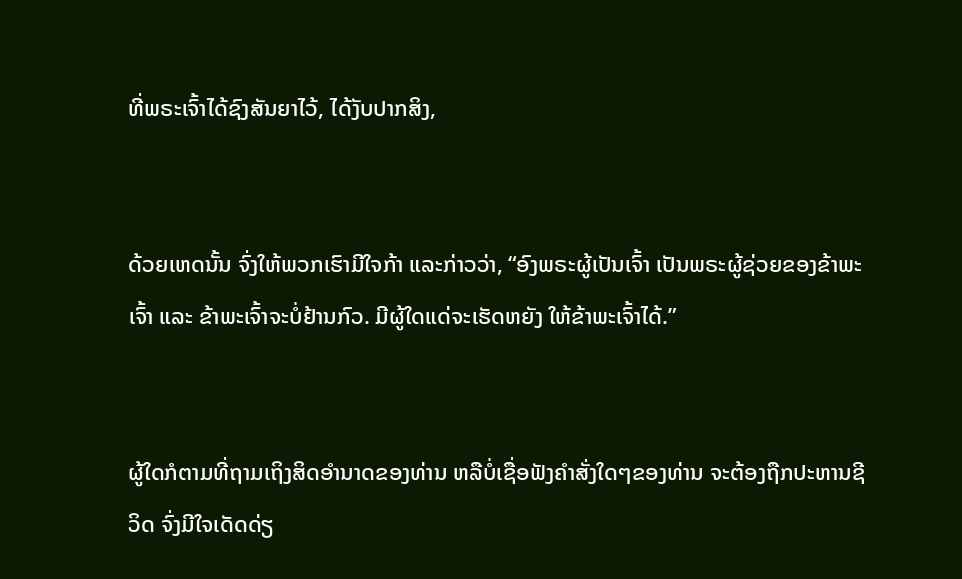ທີ່ພຣະເຈົ້າໄດ້ຊົງສັນຍາໄວ້, ໄດ້ງັບປາກສິງ,


ດ້ວຍເຫດນັ້ນ ຈົ່ງໃຫ້ພວກເຮົາມີໃຈກ້າ ແລະກ່າວວ່າ, “ອົງພຣະຜູ້ເປັນເຈົ້າ ເປັນພຣະຜູ້ຊ່ວຍຂອງຂ້າພະເຈົ້າ ແລະ ຂ້າພະເຈົ້າຈະບໍ່ຢ້ານກົວ. ມີຜູ້ໃດແດ່ຈະເຮັດຫຍັງ ໃຫ້ຂ້າພະເຈົ້າໄດ້.”


ຜູ້ໃດກໍຕາມທີ່ຖາມເຖິງສິດອຳນາດຂອງທ່ານ ຫລືບໍ່ເຊື່ອຟັງຄຳສັ່ງໃດໆຂອງທ່ານ ຈະຕ້ອງຖືກປະຫານຊີວິດ ຈົ່ງມີໃຈເດັດດ່ຽ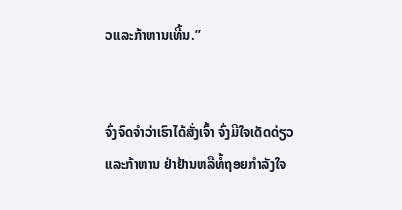ວແລະກ້າຫານເທີ້ນ.”


ຈົ່ງຈົດຈຳວ່າເຮົາໄດ້ສັ່ງເຈົ້າ ຈົ່ງມີໃຈເດັດດ່ຽວແລະກ້າຫານ ຢ່າຢ້ານຫລືທໍ້ຖອຍກຳລັງໃຈ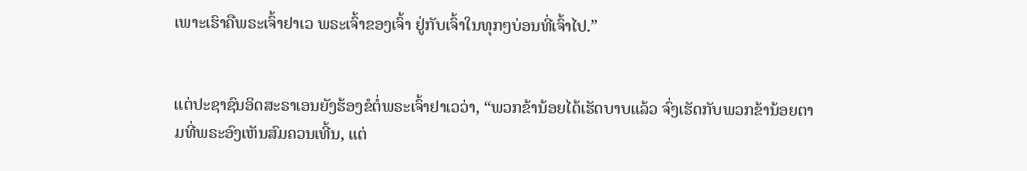ເພາະເຮົາຄືພຣະເຈົ້າຢາເວ ພຣະເຈົ້າຂອງເຈົ້າ ຢູ່ກັບເຈົ້າໃນທຸກໆບ່ອນທີ່ເຈົ້າໄປ.”


ແຕ່ປະຊາຊົນອິດສະຣາເອນຍັງຮ້ອງຂໍຕໍ່ພຣະເຈົ້າຢາເວວ່າ, “ພວກຂ້ານ້ອຍໄດ້ເຮັດບາບແລ້ວ ຈົ່ງເຮັດກັບພວກຂ້ານ້ອຍຕາມທີ່ພຣະອົງເຫັນສົມຄວນເທີ້ນ, ແຕ່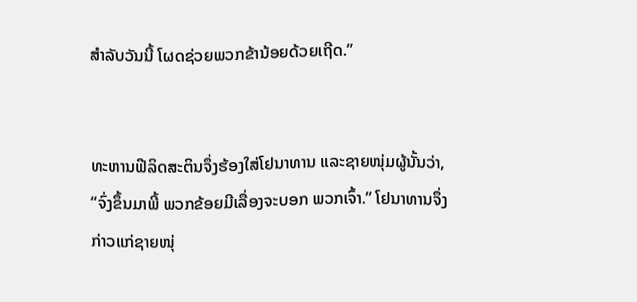ສຳລັບວັນນີ້ ໂຜດຊ່ວຍພວກຂ້ານ້ອຍດ້ວຍເຖີດ.”


ທະຫານຟີລິດສະຕິນຈຶ່ງຮ້ອງໃສ່ໂຢນາທານ ແລະຊາຍໜຸ່ມຜູ້ນັ້ນວ່າ, “ຈົ່ງຂຶ້ນມາພີ້ ພວກຂ້ອຍມີເລື່ອງຈະບອກ ພວກເຈົ້າ.” ໂຢນາທານຈຶ່ງກ່າວແກ່ຊາຍໜຸ່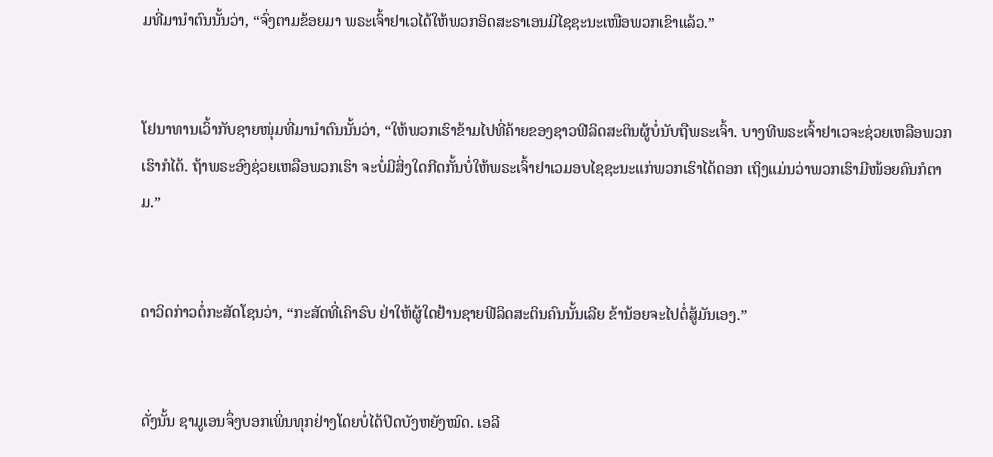ມທີ່ມານຳຕົນນັ້ນວ່າ, “ຈົ່ງຕາມຂ້ອຍມາ ພຣະເຈົ້າຢາເວໄດ້ໃຫ້ພວກອິດສະຣາເອນມີໄຊຊະນະເໜືອພວກເຂົາແລ້ວ.”


ໂຢນາທານເວົ້າກັບຊາຍໜຸ່ມທີ່ມານຳຕົນນັ້ນວ່າ, “ໃຫ້ພວກເຮົາຂ້າມໄປທີ່ຄ້າຍຂອງຊາວຟີລິດສະຕິນຜູ້ບໍ່ນັບຖືພຣະເຈົ້າ. ບາງທີພຣະເຈົ້າຢາເວຈະຊ່ວຍເຫລືອພວກເຮົາກໍໄດ້. ຖ້າພຣະອົງຊ່ວຍເຫລືອພວກເຮົາ ຈະບໍ່ມີສິ່ງໃດກີດກັ້ນບໍ່ໃຫ້ພຣະເຈົ້າຢາເວມອບໄຊຊະນະແກ່ພວກເຮົາໄດ້ດອກ ເຖິງແມ່ນວ່າພວກເຮົາມີໜ້ອຍຄົນກໍຕາມ.”


ດາວິດກ່າວຕໍ່ກະສັດໂຊນວ່າ, “ກະສັດທີ່ເຄົາຣົບ ຢ່າໃຫ້ຜູ້ໃດຢ້ານຊາຍຟີລິດສະຕິນຄົນນັ້ນເລີຍ ຂ້ານ້ອຍຈະໄປຕໍ່ສູ້ມັນເອງ.”


ດັ່ງນັ້ນ ຊາມູເອນຈຶ່ງບອກເພິ່ນທຸກຢ່າງໂດຍບໍ່ໄດ້ປິດບັງຫຍັງໝົດ. ເອລີ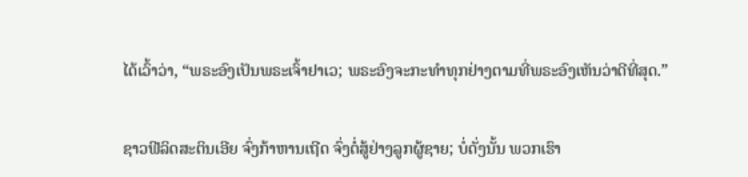ໄດ້ເວົ້າວ່າ, “ພຣະອົງເປັນພຣະເຈົ້າຢາເວ; ພຣະອົງຈະກະທຳທຸກຢ່າງຕາມທີ່ພຣະອົງເຫັນວ່າດີທີ່ສຸດ.”


ຊາວຟີລິດສະຕິນເອີຍ ຈົ່ງກ້າຫານເຖີດ ຈົ່ງຕໍ່ສູ້ຢ່າງລູກຜູ້ຊາຍ; ບໍ່ດັ່ງນັ້ນ ພວກເຮົາ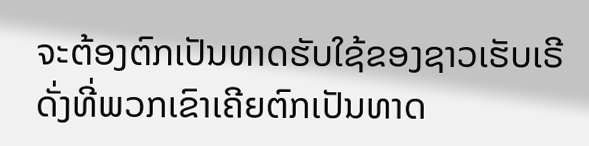ຈະຕ້ອງຕົກເປັນທາດຮັບໃຊ້ຂອງຊາວເຮັບເຣີ ດັ່ງທີ່ພວກເຂົາເຄີຍຕົກເປັນທາດ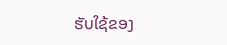ຮັບໃຊ້ຂອງ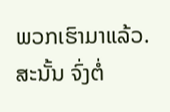ພວກເຮົາມາແລ້ວ. ສະນັ້ນ ຈົ່ງຕໍ່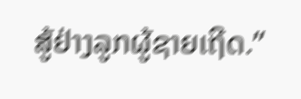ສູ້ຢ່າງລູກຜູ້ຊາຍເຖີດ.”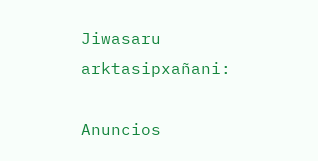Jiwasaru arktasipxañani:

Anuncios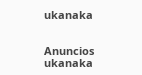ukanaka


Anuncios ukanaka